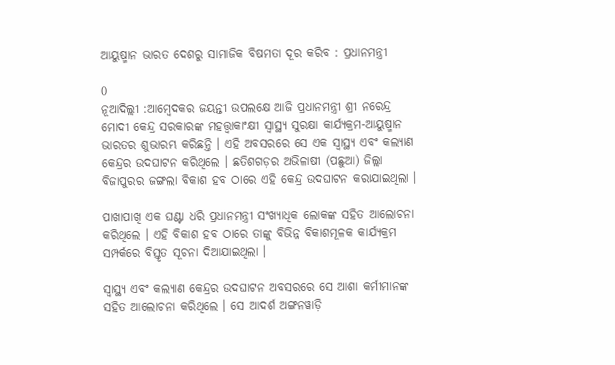ଆୟୁଷ୍ମାନ ଭାରତ ଦେଶରୁ ସାମାଜିକ ବିଷମତା ଦୂର କରିବ : ପ୍ରଧାନମନ୍ତ୍ରୀ

0
ନୂଆଦିଲ୍ଲୀ :ଆମ୍ବେଦକର ଜୟନ୍ତୀ ଉପଲକ୍ଷେ ଆଜି ପ୍ରଧାନମନ୍ତ୍ରୀ ଶ୍ରୀ ନରେନ୍ଦ୍ର ମୋଦୀ କେନ୍ଦ୍ର ସରକାରଙ୍କ ମହତ୍ତ୍ଵାକାଂକ୍ଷୀ ସ୍ୱାସ୍ଥ୍ୟ ସୁରକ୍ଷା କାର୍ଯ୍ୟକ୍ରମ-ଆୟୁଷ୍ମାନ ଭାରତର ଶୁଭାରମ୍ଭ କରିଛନ୍ତି । ଏହି ଅବସରରେ ସେ ଏକ ସ୍ୱାସ୍ଥ୍ୟ ଏବଂ କଲ୍ୟାଣ କେନ୍ଦ୍ରର ଉଦଘାଟନ କରିଥିଲେ । ଛତିଶଗଡ଼ର ଅଭିଳାଷୀ (ପଛୁଆ) ଜିଲ୍ଲା ବିଜାପୁରର ଜଙ୍ଗଲା ବିକାଶ ହବ ଠାରେ ଏହି କେନ୍ଦ୍ର ଉଦଘାଟନ କରାଯାଇଥିଲା ।

ପାଖାପାଖି ଏକ ଘଣ୍ଟା ଧରି ପ୍ରଧାନମନ୍ତ୍ରୀ ସଂଖ୍ୟାଧିକ ଲୋକଙ୍କ ସହିତ ଆଲୋଚନା କରିଥିଲେ । ଏହି ବିକାଶ ହବ ଠାରେ ତାଙ୍କୁ ବିଭିନ୍ନ ବିକାଶମୂଳକ କାର୍ଯ୍ୟକ୍ରମ ସମ୍ପର୍କରେ ବିସ୍ତୃତ ସୂଚନା ଦିଆଯାଇଥିଲା ।

ସ୍ୱାସ୍ଥ୍ୟ ଏବଂ କଲ୍ୟାଣ କେନ୍ଦ୍ରର ଉଦଘାଟନ ଅବସରରେ ସେ ଆଶା କର୍ମୀମାନଙ୍କ ସହିତ ଆଲୋଚନା କରିଥିଲେ । ସେ ଆଦର୍ଶ ଅଙ୍ଗନୱାଡ଼ି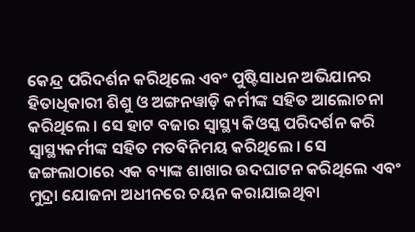କେନ୍ଦ୍ର ପରିଦର୍ଶନ କରିଥିଲେ ଏବଂ ପୁଷ୍ଟିସାଧନ ଅଭିଯାନର ହିତାଧିକାରୀ ଶିଶୁ ଓ ଅଙ୍ଗନୱାଡ଼ି କର୍ମୀଙ୍କ ସହିତ ଆଲୋଚନା କରିଥିଲେ । ସେ ହାଟ ବଜାର ସ୍ୱାସ୍ଥ୍ୟ କିଓସ୍କ ପରିଦର୍ଶନ କରି ସ୍ୱାସ୍ଥ୍ୟକର୍ମୀଙ୍କ ସହିତ ମତବିନିମୟ କରିଥିଲେ । ସେ ଜଙ୍ଗଲାଠାରେ ଏକ ବ୍ୟାଙ୍କ ଶାଖାର ଉଦଘାଟନ କରିଥିଲେ ଏବଂ ମୁଦ୍ରା ଯୋଜନା ଅଧୀନରେ ଚୟନ କରାଯାଇଥିବା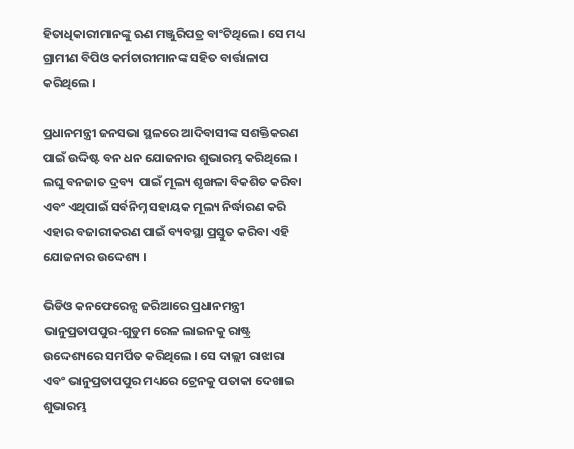ହିତାଧିକାରୀମାନଙ୍କୁ ଋଣ ମଞ୍ଜୁରିପତ୍ର ବାଂଟିଥିଲେ । ସେ ମଧ୍ୟ ଗ୍ରାମୀଣ ବିପିଓ କର୍ମଚାରୀମାନଙ୍କ ସହିତ ବାର୍ତ୍ତାଳାପ କରିଥିଲେ ।

ପ୍ରଧାନମନ୍ତ୍ରୀ ଜନସଭା ସ୍ଥଳରେ ଆଦିବାସୀଙ୍କ ସଶକ୍ତିକରଣ ପାଇଁ ଉଦ୍ଦିଷ୍ଟ ବନ ଧନ ଯୋଜନାର ଶୁଭାରମ୍ଭ କରିଥିଲେ । ଲଘୁ ବନଜାତ ଦ୍ରବ୍ୟ  ପାଇଁ ମୂଲ୍ୟ ଶୃଙ୍ଖଳା ବିକଶିତ କରିବା ଏବଂ ଏଥିପାଇଁ ସର୍ବନିମ୍ନ ସହାୟକ ମୂଲ୍ୟ ନିର୍ଦ୍ଧାରଣ କରି ଏହାର ବଜାରୀକରଣ ପାଇଁ ବ୍ୟବସ୍ଥା ପ୍ରସ୍ତୁତ କରିବା ଏହି ଯୋଜନାର ଉଦ୍ଦେଶ୍ୟ ।

ଭିଡିଓ କନଫେରେନ୍ସ ଜରିଆରେ ପ୍ରଧାନମନ୍ତ୍ରୀ ଭାନୁପ୍ରତାପପୁର-ଗୁଡୁମ ରେଳ ଲାଇନକୁ ରାଷ୍ଟ୍ର ଉଦ୍ଦେଶ୍ୟରେ ସମର୍ପିତ କରିଥିଲେ । ସେ ଦାଲ୍ଲୀ ରାଝାରା ଏବଂ ଭାନୁପ୍ରତାପପୁର ମଧ୍ୟରେ ଟ୍ରେନକୁ ପତାକା ଦେଖାଇ ଶୁଭାରମ୍ଭ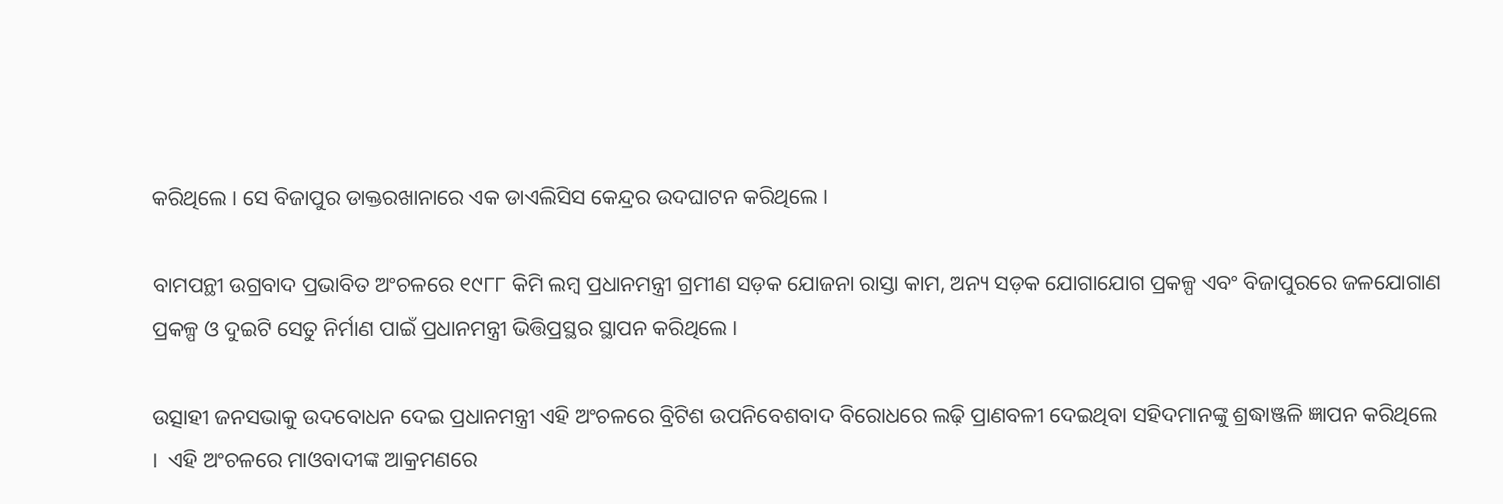କରିଥିଲେ । ସେ ବିଜାପୁର ଡାକ୍ତରଖାନାରେ ଏକ ଡାଏଲିସିସ କେନ୍ଦ୍ରର ଉଦଘାଟନ କରିଥିଲେ ।

ବାମପନ୍ଥୀ ଉଗ୍ରବାଦ ପ୍ରଭାବିତ ଅଂଚଳରେ ୧୯୮୮ କିମି ଲମ୍ବ ପ୍ରଧାନମନ୍ତ୍ରୀ ଗ୍ରମୀଣ ସଡ଼କ ଯୋଜନା ରାସ୍ତା କାମ, ଅନ୍ୟ ସଡ଼କ ଯୋଗାଯୋଗ ପ୍ରକଳ୍ପ ଏବଂ ବିଜାପୁରରେ ଜଳଯୋଗାଣ ପ୍ରକଳ୍ପ ଓ ଦୁଇଟି ସେତୁ ନିର୍ମାଣ ପାଇଁ ପ୍ରଧାନମନ୍ତ୍ରୀ ଭିତ୍ତିପ୍ରସ୍ଥର ସ୍ଥାପନ କରିଥିଲେ ।

ଉତ୍ସାହୀ ଜନସଭାକୁ ଉଦବୋଧନ ଦେଇ ପ୍ରଧାନମନ୍ତ୍ରୀ ଏହି ଅଂଚଳରେ ବ୍ରିଟିଶ ଉପନିବେଶବାଦ ବିରୋଧରେ ଲଢ଼ି ପ୍ରାଣବଳୀ ଦେଇଥିବା ସହିଦମାନଙ୍କୁ ଶ୍ରଦ୍ଧାଞ୍ଜଳି ଜ୍ଞାପନ କରିଥିଲେ ।  ଏହି ଅଂଚଳରେ ମାଓବାଦୀଙ୍କ ଆକ୍ରମଣରେ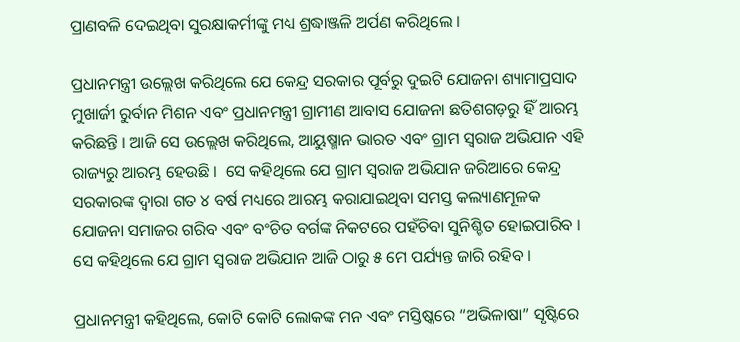ପ୍ରାଣବଳି ଦେଇଥିବା ସୁରକ୍ଷାକର୍ମୀଙ୍କୁ ମଧ୍ୟ ଶ୍ରଦ୍ଧାଞ୍ଜଳି ଅର୍ପଣ କରିଥିଲେ ।

ପ୍ରଧାନମନ୍ତ୍ରୀ ଉଲ୍ଲେଖ କରିଥିଲେ ଯେ କେନ୍ଦ୍ର ସରକାର ପୂର୍ବରୁ ଦୁଇଟି ଯୋଜନା ଶ୍ୟାମାପ୍ରସାଦ ମୁଖାର୍ଜୀ ରୁର୍ବାନ ମିଶନ ଏବଂ ପ୍ରଧାନମନ୍ତ୍ରୀ ଗ୍ରାମୀଣ ଆବାସ ଯୋଜନା ଛତିଶଗଡ଼ରୁ ହିଁ ଆରମ୍ଭ କରିଛନ୍ତି । ଆଜି ସେ ଉଲ୍ଲେଖ କରିଥିଲେ, ଆୟୁଷ୍ମାନ ଭାରତ ଏବଂ ଗ୍ରାମ ସ୍ୱରାଜ ଅଭିଯାନ ଏହି ରାଜ୍ୟରୁ ଆରମ୍ଭ ହେଉଛି ।  ସେ କହିଥିଲେ ଯେ ଗ୍ରାମ ସ୍ୱରାଜ ଅଭିଯାନ ଜରିଆରେ କେନ୍ଦ୍ର ସରକାରଙ୍କ ଦ୍ୱାରା ଗତ ୪ ବର୍ଷ ମଧ୍ୟରେ ଆରମ୍ଭ କରାଯାଇଥିବା ସମସ୍ତ କଲ୍ୟାଣମୂଳକ ଯୋଜନା ସମାଜର ଗରିବ ଏବଂ ବଂଚିତ ବର୍ଗଙ୍କ ନିକଟରେ ପହଁଚିବା ସୁନିଶ୍ଚିତ ହୋଇପାରିବ । ସେ କହିଥିଲେ ଯେ ଗ୍ରାମ ସ୍ୱରାଜ ଅଭିଯାନ ଆଜି ଠାରୁ ୫ ମେ ପର୍ଯ୍ୟନ୍ତ ଜାରି ରହିବ ।

ପ୍ରଧାନମନ୍ତ୍ରୀ କହିଥିଲେ, କୋଟି କୋଟି ଲୋକଙ୍କ ମନ ଏବଂ ମସ୍ତିଷ୍କରେ “ଅଭିଳାଷା” ସୃଷ୍ଟିରେ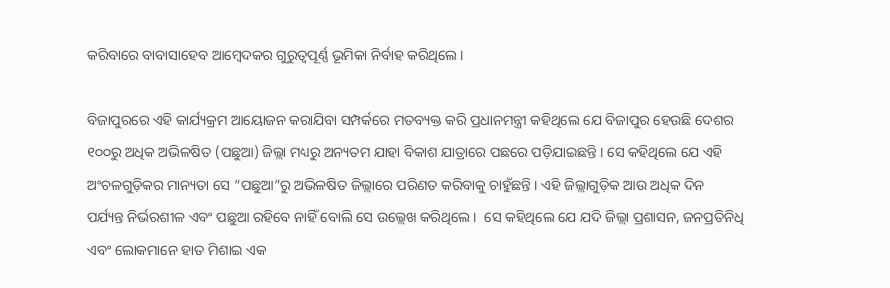କରିବାରେ ବାବାସାହେବ ଆମ୍ବେଦକର ଗୁରୁତ୍ୱପୂର୍ଣ୍ଣ ଭୂମିକା ନିର୍ବାହ କରିଥିଲେ ।

ବିଜାପୁରରେ ଏହି କାର୍ଯ୍ୟକ୍ରମ ଆୟୋଜନ କରାଯିବା ସମ୍ପର୍କରେ ମତବ୍ୟକ୍ତ କରି ପ୍ରଧାନମନ୍ତ୍ରୀ କହିଥିଲେ ଯେ ବିଜାପୁର ହେଉଛି ଦେଶର ୧୦୦ରୁ ଅଧିକ ଅଭିଳଷିତ (ପଛୁଆ) ଜିଲ୍ଲା ମଧ୍ୟରୁ ଅନ୍ୟତମ ଯାହା ବିକାଶ ଯାତ୍ରାରେ ପଛରେ ପଡ଼ିଯାଇଛନ୍ତି । ସେ କହିଥିଲେ ଯେ ଏହି ଅଂଚଳଗୁଡ଼ିକର ମାନ୍ୟତା ସେ “ପଛୁଆ”ରୁ ଅଭିଳଷିତ ଜିଲ୍ଲାରେ ପରିଣତ କରିବାକୁ ଚାହୁଁଛନ୍ତି । ଏହି ଜିଲ୍ଲାଗୁଡ଼ିକ ଆଉ ଅଧିକ ଦିନ ପର୍ଯ୍ୟନ୍ତ ନିର୍ଭରଶୀଳ ଏବଂ ପଛୁଆ ରହିବେ ନାହିଁ ବୋଲି ସେ ଉଲ୍ଲେଖ କରିଥିଲେ ।  ସେ କହିଥିଲେ ଯେ ଯଦି ଜିଲ୍ଲା ପ୍ରଶାସନ, ଜନପ୍ରତିନିଧି ଏବଂ ଲୋକମାନେ ହାତ ମିଶାଇ ଏକ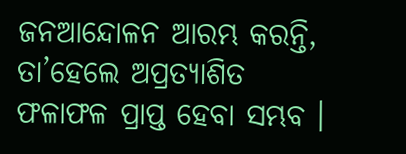ଜନଆନ୍ଦୋଳନ ଆରମ୍ଭ କରନ୍ତି, ତା’ହେଲେ ଅପ୍ରତ୍ୟାଶିତ ଫଳାଫଳ ପ୍ରାପ୍ତ ହେବା ସମ୍ଭବ ।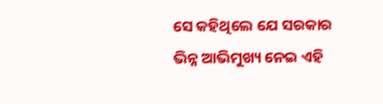ସେ କହିଥିଲେ ଯେ ସରକାର ଭିନ୍ନ ଆଭିମୁଖ୍ୟ ନେଇ ଏହି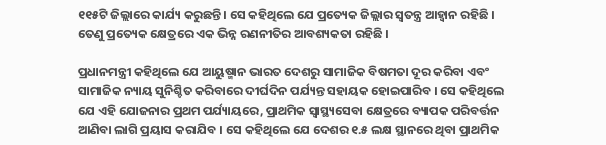୧୧୫ଟି ଜିଲ୍ଲାରେ କାର୍ଯ୍ୟ କରୁଛନ୍ତି । ସେ କହିଥିଲେ ଯେ ପ୍ରତ୍ୟେକ ଜିଲ୍ଲାର ସ୍ୱତନ୍ତ୍ର ଆହ୍ୱାନ ରହିଛି । ତେଣୁ ପ୍ରତ୍ୟେକ କ୍ଷେତ୍ରରେ ଏକ ଭିନ୍ନ ରଣନୀତିର ଆବଶ୍ୟକତା ରହିଛି ।

ପ୍ରଧାନମନ୍ତ୍ରୀ କହିଥିଲେ ଯେ ଆୟୁଷ୍ମାନ ଭାରତ ଦେଶରୁ ସାମାଜିକ ବିଷମତା ଦୂର କରିବା ଏବଂ ସାମାଜିକ ନ୍ୟାୟ ସୁନିଶ୍ଚିତ କରିବାରେ ଦୀର୍ଘଦିନ ପର୍ଯ୍ୟନ୍ତ ସହାୟକ ହୋଇପାରିବ । ସେ କହିଥିଲେ ଯେ ଏହି ଯୋଜନାର ପ୍ରଥମ ପର୍ଯ୍ୟାୟରେ, ପ୍ରାଥମିକ ସ୍ୱାସ୍ଥ୍ୟସେବା କ୍ଷେତ୍ରରେ ବ୍ୟାପକ ପରିବର୍ତ୍ତନ ଆଣିବା ଲାଗି ପ୍ରୟାସ କରାଯିବ । ସେ କହିଥିଲେ ଯେ ଦେଶର ୧.୫ ଲକ୍ଷ ସ୍ଥାନରେ ଥିବା ପ୍ରାଥମିକ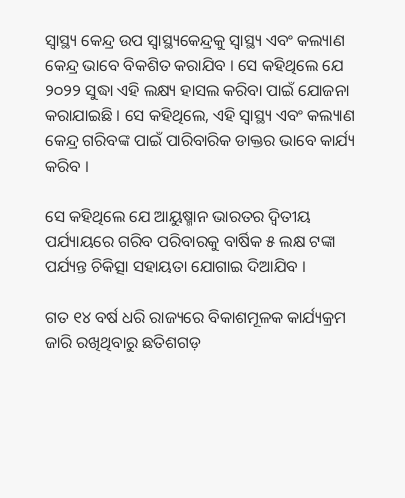ସ୍ୱାସ୍ଥ୍ୟ କେନ୍ଦ୍ର ଉପ ସ୍ୱାସ୍ଥ୍ୟକେନ୍ଦ୍ରକୁ ସ୍ୱାସ୍ଥ୍ୟ ଏବଂ କଲ୍ୟାଣ କେନ୍ଦ୍ର ଭାବେ ବିକଶିତ କରାଯିବ । ସେ କହିଥିଲେ ଯେ ୨୦୨୨ ସୁଦ୍ଧା ଏହି ଲକ୍ଷ୍ୟ ହାସଲ କରିବା ପାଇଁ ଯୋଜନା କରାଯାଇଛି । ସେ କହିଥିଲେ, ଏହି ସ୍ୱାସ୍ଥ୍ୟ ଏବଂ କଲ୍ୟାଣ କେନ୍ଦ୍ର ଗରିବଙ୍କ ପାଇଁ ପାରିବାରିକ ଡାକ୍ତର ଭାବେ କାର୍ଯ୍ୟ କରିବ ।

ସେ କହିଥିଲେ ଯେ ଆୟୁଷ୍ମାନ ଭାରତର ଦ୍ୱିତୀୟ ପର୍ଯ୍ୟାୟରେ ଗରିବ ପରିବାରକୁ ବାର୍ଷିକ ୫ ଲକ୍ଷ ଟଙ୍କା ପର୍ଯ୍ୟନ୍ତ ଚିକିତ୍ସା ସହାୟତା ଯୋଗାଇ ଦିଆଯିବ ।

ଗତ ୧୪ ବର୍ଷ ଧରି ରାଜ୍ୟରେ ବିକାଶମୂଳକ କାର୍ଯ୍ୟକ୍ରମ ଜାରି ରଖିଥିବାରୁ ଛତିଶଗଡ଼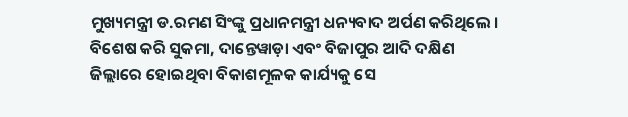ମୁଖ୍ୟମନ୍ତ୍ରୀ ଡ.ରମଣ ସିଂଙ୍କୁ ପ୍ରଧାନମନ୍ତ୍ରୀ ଧନ୍ୟବାଦ ଅର୍ପଣ କରିଥିଲେ । ବିଶେଷ କରି ସୁକମା, ଦାନ୍ତେୱାଡ଼ା ଏବଂ ବିଜାପୁର ଆଦି ଦକ୍ଷିଣ ଜିଲ୍ଲାରେ ହୋଇଥିବା ବିକାଶମୂଳକ କାର୍ଯ୍ୟକୁ ସେ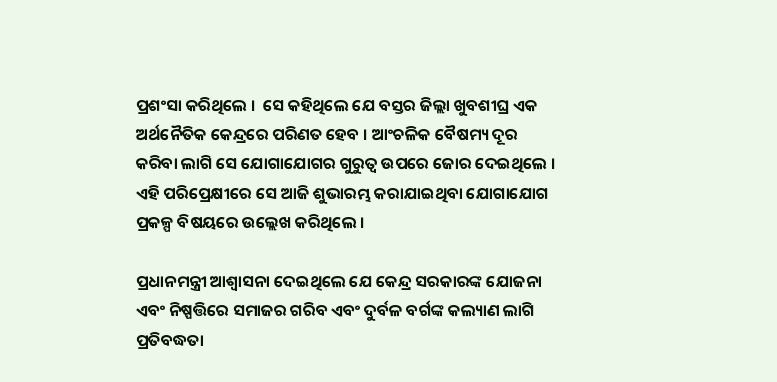ପ୍ରଶଂସା କରିଥିଲେ ।  ସେ କହିଥିଲେ ଯେ ବସ୍ତର ଜିଲ୍ଲା ଖୁବଶୀଘ୍ର ଏକ ଅର୍ଥନୈତିକ କେନ୍ଦ୍ରରେ ପରିଣତ ହେବ । ଆଂଚଳିକ ବୈଷମ୍ୟ ଦୂର କରିବା ଲାଗି ସେ ଯୋଗାଯୋଗର ଗୁରୁତ୍ୱ ଉପରେ ଜୋର ଦେଇଥିଲେ । ଏହି ପରିପ୍ରେକ୍ଷୀରେ ସେ ଆଜି ଶୁଭାରମ୍ଭ କରାଯାଇଥିବା ଯୋଗାଯୋଗ ପ୍ରକଳ୍ପ ବିଷୟରେ ଉଲ୍ଲେଖ କରିଥିଲେ ।

ପ୍ରଧାନମନ୍ତ୍ରୀ ଆଶ୍ୱାସନା ଦେଇଥିଲେ ଯେ କେନ୍ଦ୍ର ସରକାରଙ୍କ ଯୋଜନା ଏବଂ ନିଷ୍ପତ୍ତିରେ ସମାଜର ଗରିବ ଏବଂ ଦୁର୍ବଳ ବର୍ଗଙ୍କ କଲ୍ୟାଣ ଲାଗି ପ୍ରତିବଦ୍ଧତା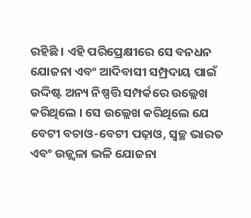ରହିଛି । ଏହି ପରିପ୍ରେକ୍ଷୀରେ ସେ ବନଧନ ଯୋଜନା ଏବଂ ଆଦିବାସୀ ସମ୍ପ୍ରଦାୟ ପାଇଁ ଉଦ୍ଦିଷ୍ଟ ଅନ୍ୟ ନିଷ୍ପତ୍ତି ସମ୍ପର୍କରେ ଉଲ୍ଲେଖ କରିଥିଲେ । ସେ ଉଲ୍ଲେଖ କରିଥିଲେ ଯେ ବେଟୀ ବଚାଓ-ବେଟୀ ପଢ଼ାଓ, ସ୍ୱଚ୍ଛ ଭାରତ ଏବଂ ଉଜ୍ଜ୍ୱଳା ଭଳି ଯୋଜନା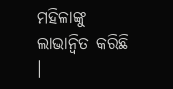ମହିଳାଙ୍କୁ ଲାଭାନ୍ୱିତ କରିଛି ।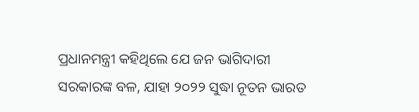ପ୍ରଧାନମନ୍ତ୍ରୀ କହିଥିଲେ ଯେ ଜନ ଭାଗିଦାରୀ ସରକାରଙ୍କ ବଳ, ଯାହା ୨୦୨୨ ସୁଦ୍ଧା ନୂତନ ଭାରତ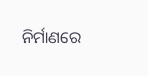ନିର୍ମାଣରେ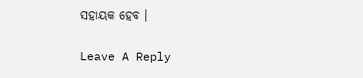ସହାୟକ ହେବ ।

Leave A Reply